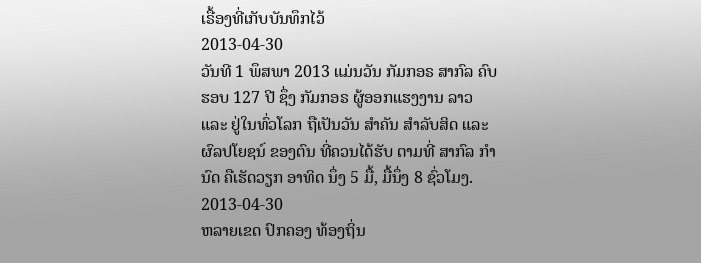ເຣື້ອງທີ່ເກັບບັນທຶກໄວ້
2013-04-30
ວັນທີ 1 ພຶສພາ 2013 ແມ່ນວັນ ກັມກອຣ ສາກົລ ຄົບຮອບ 127 ປີ ຊຶ່ງ ກັມກອຣ ຜູ້ອອກແຮງງານ ລາວ ແລະ ຢູ່ໃນທົ່ວໂລກ ຖືເປັນວັນ ສໍາຄັນ ສໍາລັບສິດ ແລະ ຜົລປໂຍຊນ໌ ຂອງຕົນ ທີ່ຄວນໄດ້ຮັບ ຕາມທີ່ ສາກົລ ກໍານົດ ຄືເຮັດວຽກ ອາທິດ ນຶ່ງ 5 ມື້, ມື້ນຶ່ງ 8 ຊົ່ວໂມງ.
2013-04-30
ຫລາຍເຂດ ປົກຄອງ ທ້ອງຖິ່ນ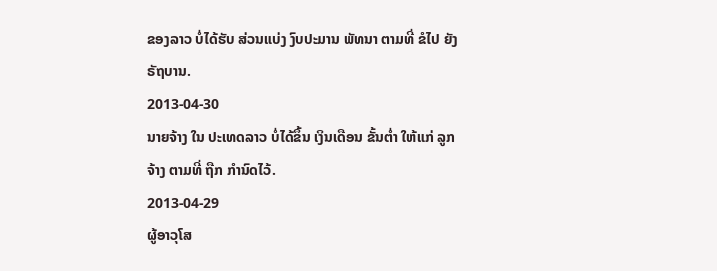ຂອງລາວ ບໍ່ໄດ້ຮັບ ສ່ວນແບ່ງ ງົບປະມານ ພັທນາ ຕາມທີ່ ຂໍໄປ ຍັງຣັຖບານ.
2013-04-30
ນາຍຈ້າງ ໃນ ປະເທດລາວ ບໍ່ໄດ້ຂຶ້ນ ເງິນເດືອນ ຂັ້ນຕ່ຳ ໃຫ້ແກ່ ລູກຈ້າງ ຕາມທີ່ ຖືກ ກຳນົດໄວ້.
2013-04-29
ຜູ້ອາວຸໂສ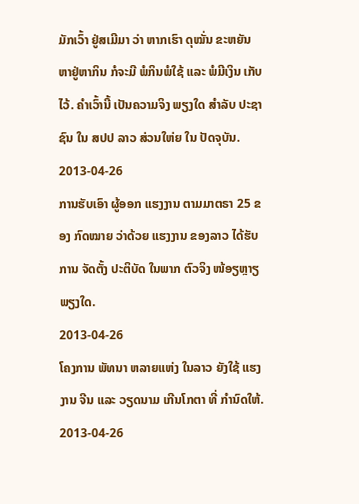ມັກເວົ້າ ຢູ່ສເມີມາ ວ່າ ຫາກເຮົາ ດຸໝັ່ນ ຂະຫຍັນ ຫາຢູ່ຫາກິນ ກໍຈະມີ ພໍກິນພໍໃຊ້ ແລະ ພໍມີເງິນ ເກັບໄວ້. ຄໍາເວົ້ານີ້ ເປັນຄວາມຈິງ ພຽງໃດ ສຳລັບ ປະຊາຊົນ ໃນ ສປປ ລາວ ສ່ວນໃຫ່ຍ ໃນ ປັດຈຸບັນ.
2013-04-26
ການຮັບເອົາ ຜູ້ອອກ ແຮງງານ ຕາມມາຕຣາ 25 ຂອງ ກົດໝາຍ ວ່າດ້ວຍ ແຮງງານ ຂອງລາວ ໄດ້ຮັບການ ຈັດຕັ້ງ ປະຕິບັດ ໃນພາກ ຕົວຈິງ ໜ້ອຽຫຼາຽ ພຽງໃດ.
2013-04-26
ໂຄງການ ພັທນາ ຫລາຍແຫ່ງ ໃນລາວ ຍັງໃຊ້ ແຮງງານ ຈີນ ແລະ ວຽດນາມ ເກີນໂກຕາ ທີ່ ກຳນົດໃຫ້.
2013-04-26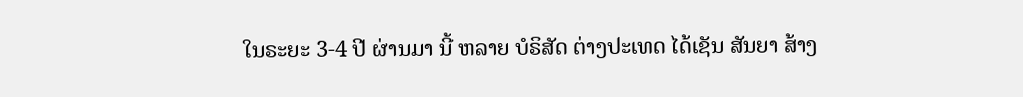ໃນຣະຍະ 3-4 ປີ ຜ່ານມາ ນີ້ ຫລາຍ ບໍຣິສັດ ຕ່າງປະເທດ ໄດ້ເຊັນ ສັນຍາ ສ້າງ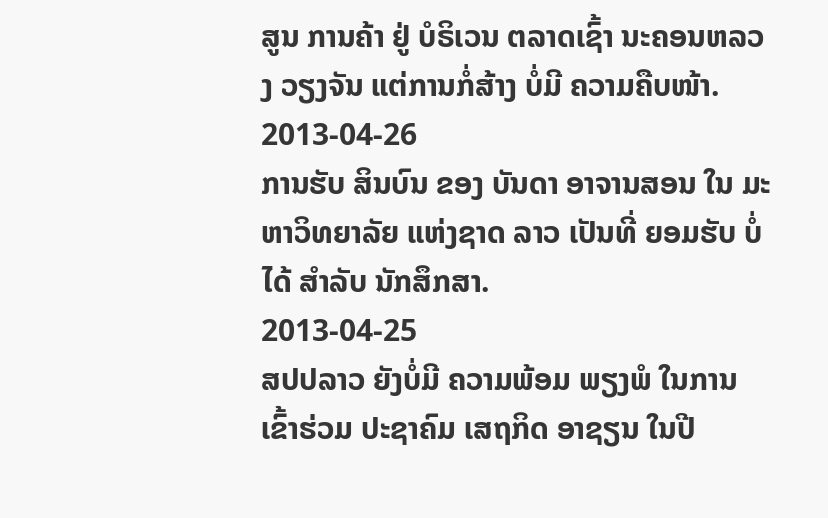ສູນ ການຄ້າ ຢູ່ ບໍຣິເວນ ຕລາດເຊົ້າ ນະຄອນຫລວງ ວຽງຈັນ ແຕ່ການກໍ່ສ້າງ ບໍ່ມີ ຄວາມຄືບໜ້າ.
2013-04-26
ການຮັບ ສິນບົນ ຂອງ ບັນດາ ອາຈານສອນ ໃນ ມະຫາວິທຍາລັຍ ແຫ່ງຊາດ ລາວ ເປັນທີ່ ຍອມຮັບ ບໍ່ໄດ້ ສຳລັບ ນັກສຶກສາ.
2013-04-25
ສປປລາວ ຍັງບໍ່ມີ ຄວາມພ້ອມ ພຽງພໍ ໃນການ ເຂົ້າຮ່ວມ ປະຊາຄົມ ເສຖກິດ ອາຊຽນ ໃນປີ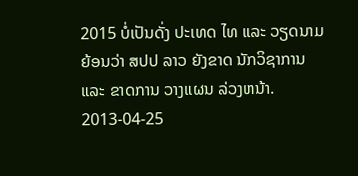2015 ບໍ່ເປັນດັ່ງ ປະເທດ ໄທ ແລະ ວຽດນາມ ຍ້ອນວ່າ ສປປ ລາວ ຍັງຂາດ ນັກວິຊາການ ແລະ ຂາດການ ວາງແຜນ ລ່ວງຫນ້າ.
2013-04-25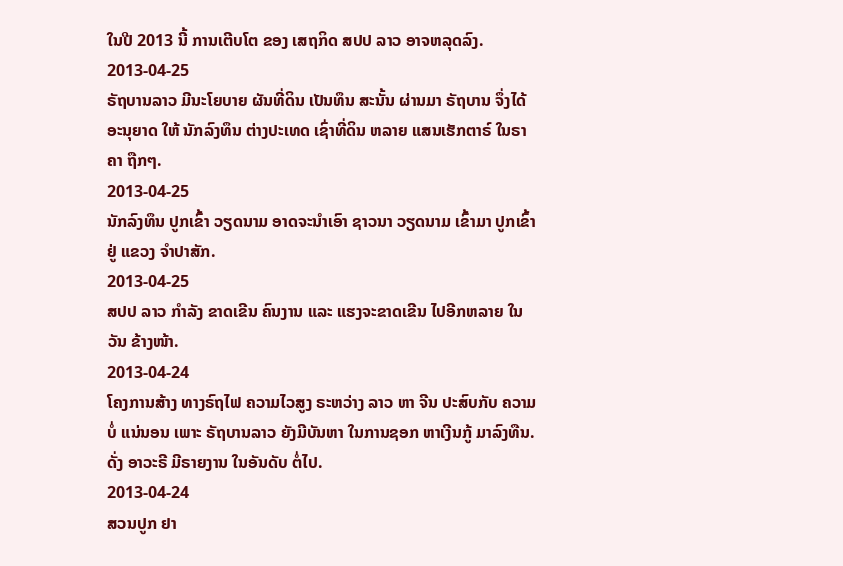ໃນປີ 2013 ນີ້ ການເຕີບໂຕ ຂອງ ເສຖກິດ ສປປ ລາວ ອາຈຫລຸດລົງ.
2013-04-25
ຣັຖບານລາວ ມີນະໂຍບາຍ ຜັນທີ່ດິນ ເປັນທຶນ ສະນັ້ນ ຜ່ານມາ ຣັຖບານ ຈຶ່ງໄດ້ ອະນຸຍາດ ໃຫ້ ນັກລົງທຶນ ຕ່າງປະເທດ ເຊົ່າທີ່ດິນ ຫລາຍ ແສນເຮັກຕາຣ໌ ໃນຣາຄາ ຖືກໆ.
2013-04-25
ນັກລົງທຶນ ປູກເຂົ້າ ວຽດນາມ ອາດຈະນໍາເອົາ ຊາວນາ ວຽດນາມ ເຂົ້າມາ ປູກເຂົ້າ ຢູ່ ແຂວງ ຈໍາປາສັກ.
2013-04-25
ສປປ ລາວ ກຳລັງ ຂາດເຂີນ ຄົນງານ ແລະ ແຮງຈະຂາດເຂີນ ໄປອີກຫລາຍ ໃນວັນ ຂ້າງໜ້າ.
2013-04-24
ໂຄງການສ້າງ ທາງຣົຖໄຟ ຄວາມໄວສູງ ຣະຫວ່າງ ລາວ ຫາ ຈີນ ປະສົບກັບ ຄວາມບໍ່ ແນ່ນອນ ເພາະ ຣັຖບານລາວ ຍັງມີບັນຫາ ໃນການຊອກ ຫາເງີນກູ້ ມາລົງທືນ. ດັ່ງ ອາວະຣີ ມີຣາຍງານ ໃນອັນດັບ ຕໍ່ໄປ.
2013-04-24
ສວນປູກ ຢາ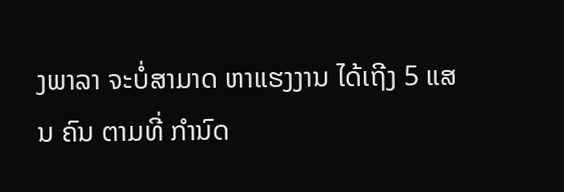ງພາລາ ຈະບໍ່ສາມາດ ຫາແຮງງານ ໄດ້ເຖີງ 5 ແສນ ຄົນ ຕາມທີ່ ກໍານົດ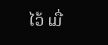ໄວ້ ເມື່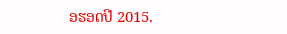ອຮອດປີ 2015.